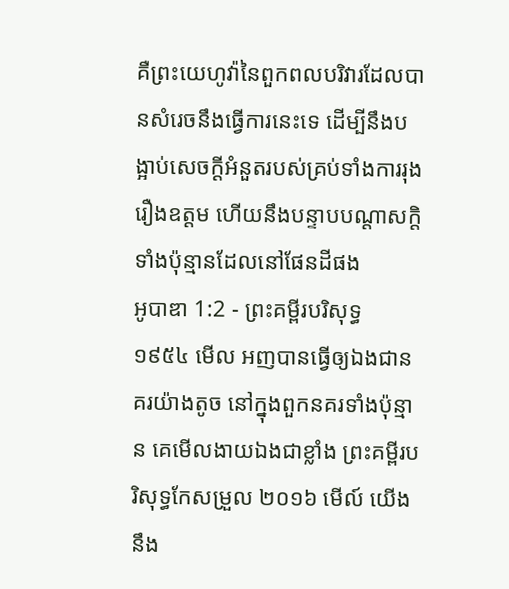គឺព្រះយេហូវ៉ានៃពួកពលបរិវារដែលបានសំរេចនឹងធ្វើការនេះទេ ដើម្បីនឹងបង្អាប់សេចក្ដីអំនួតរបស់គ្រប់ទាំងការរុងរឿងឧត្តម ហើយនឹងបន្ទាបបណ្តាសក្តិទាំងប៉ុន្មានដែលនៅផែនដីផង
អូបាឌា 1:2 - ព្រះគម្ពីរបរិសុទ្ធ ១៩៥៤ មើល អញបានធ្វើឲ្យឯងជានគរយ៉ាងតូច នៅក្នុងពួកនគរទាំងប៉ុន្មាន គេមើលងាយឯងជាខ្លាំង ព្រះគម្ពីរបរិសុទ្ធកែសម្រួល ២០១៦ មើល៍ យើងនឹង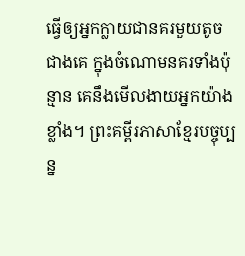ធ្វើឲ្យអ្នកក្លាយជានគរមួយតូចជាងគេ ក្នុងចំណោមនគរទាំងប៉ុន្មាន គេនឹងមើលងាយអ្នកយ៉ាងខ្លាំង។ ព្រះគម្ពីរភាសាខ្មែរបច្ចុប្បន្ន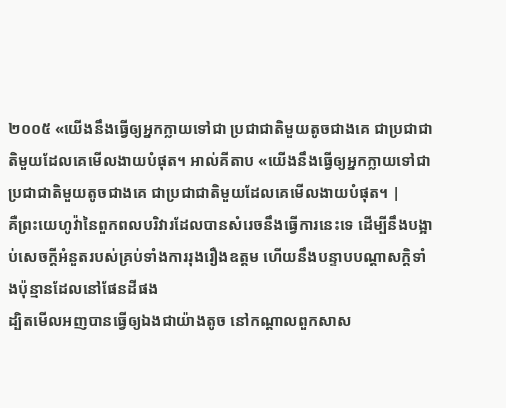២០០៥ «យើងនឹងធ្វើឲ្យអ្នកក្លាយទៅជា ប្រជាជាតិមួយតូចជាងគេ ជាប្រជាជាតិមួយដែលគេមើលងាយបំផុត។ អាល់គីតាប «យើងនឹងធ្វើឲ្យអ្នកក្លាយទៅជា ប្រជាជាតិមួយតូចជាងគេ ជាប្រជាជាតិមួយដែលគេមើលងាយបំផុត។ |
គឺព្រះយេហូវ៉ានៃពួកពលបរិវារដែលបានសំរេចនឹងធ្វើការនេះទេ ដើម្បីនឹងបង្អាប់សេចក្ដីអំនួតរបស់គ្រប់ទាំងការរុងរឿងឧត្តម ហើយនឹងបន្ទាបបណ្តាសក្តិទាំងប៉ុន្មានដែលនៅផែនដីផង
ដ្បិតមើលអញបានធ្វើឲ្យឯងជាយ៉ាងតូច នៅកណ្តាលពួកសាស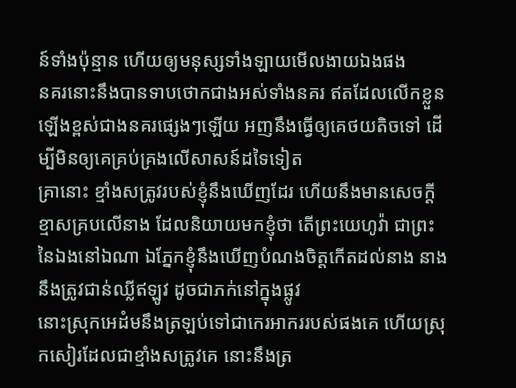ន៍ទាំងប៉ុន្មាន ហើយឲ្យមនុស្សទាំងឡាយមើលងាយឯងផង
នគរនោះនឹងបានទាបថោកជាងអស់ទាំងនគរ ឥតដែលលើកខ្លួនឡើងខ្ពស់ជាងនគរផ្សេងៗឡើយ អញនឹងធ្វើឲ្យគេថយតិចទៅ ដើម្បីមិនឲ្យគេគ្រប់គ្រងលើសាសន៍ដទៃទៀត
គ្រានោះ ខ្មាំងសត្រូវរបស់ខ្ញុំនឹងឃើញដែរ ហើយនឹងមានសេចក្ដីខ្មាសគ្របលើនាង ដែលនិយាយមកខ្ញុំថា តើព្រះយេហូវ៉ា ជាព្រះនៃឯងនៅឯណា ឯភ្នែកខ្ញុំនឹងឃើញបំណងចិត្តកើតដល់នាង នាងនឹងត្រូវជាន់ឈ្លីឥឡូវ ដូចជាភក់នៅក្នុងផ្លូវ
នោះស្រុកអេដំមនឹងត្រឡប់ទៅជាកេរអាកររបស់ផងគេ ហើយស្រុកសៀរដែលជាខ្មាំងសត្រូវគេ នោះនឹងត្រ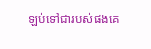ឡប់ទៅជារបស់ផងគេ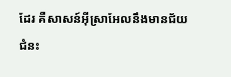ដែរ គឺសាសន៍អ៊ីស្រាអែលនឹងមានជ័យជំនះ